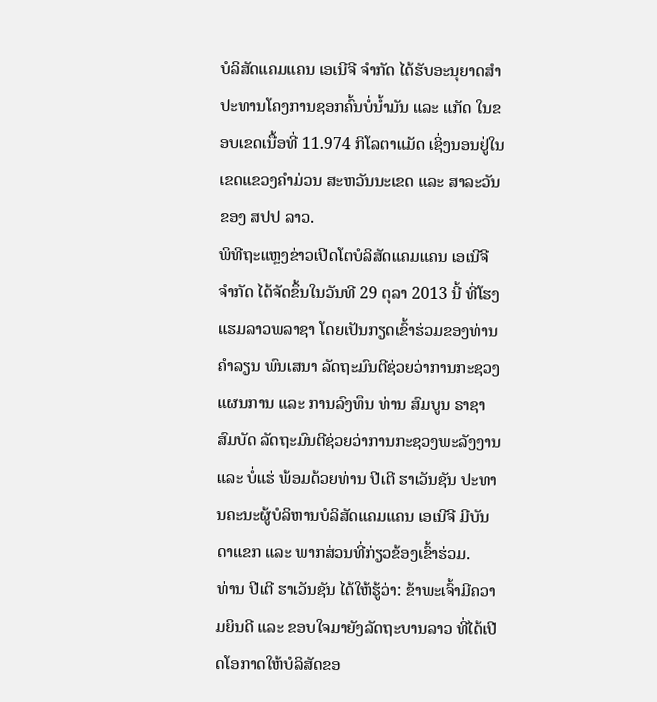ບໍລິສັດແຄມແຄນ ເອເນີຈີ ຈຳກັດ ໄດ້ຮັບອະນຸຍາດສຳປະທານໂຄງການຊອກຄົ້ນບໍ່ນ້ຳມັນ ແລະ ແກັດ ໃນຂອບເຂດເນື້ອທີ່ 11.974 ກິໂລຕາແມັດ ເຊິ່ງນອນຢູ່ໃນເຂດແຂວງຄຳມ່ວນ ສະຫວັນນະເຂດ ແລະ ສາລະວັນ ຂອງ ສປປ ລາວ.
ພິທີຖະແຫຼງຂ່າວເປີດໂຕບໍລິສັດແຄມແຄນ ເອເນີຈີ ຈຳກັດ ໄດ້ຈັດຂຶ້ນໃນວັນທີ 29 ຕຸລາ 2013 ນີ້ ທີ່ໂຮງແຮມລາວພລາຊາ ໂດຍເປັນກຽດເຂົ້າຮ່ວມຂອງທ່ານ ຄຳລຽນ ພົນເສນາ ລັດຖະມົນຕີຊ່ວຍວ່າການກະຊວງແຜນການ ແລະ ການລົງທຶນ ທ່ານ ສົມບູນ ຣາຊາສົມບັດ ລັດຖະມົນຕີຊ່ວຍວ່າການກະຊວງພະລັງງານ ແລະ ບໍ່ແຮ່ ພ້ອມດ້ວຍທ່ານ ປີເຕີ ຮາເວັນຊັນ ປະທານຄະນະຜູ້ບໍລິຫານບໍລິສັດແຄມແຄນ ເອເນີຈີ ມີບັນດາແຂກ ແລະ ພາກສ່ວນທີ່ກ່ຽວຂ້ອງເຂົ້າຮ່ວມ.
ທ່ານ ປີເຕີ ຮາເວັນຊັນ ໄດ້ໃຫ້ຮູ້ວ່າ: ຂ້າພະເຈົ້າມີຄວາມຍິນດີ ແລະ ຂອບໃຈມາຍັງລັດຖະບານລາວ ທີ່ໄດ້ເປີດໂອກາດໃຫ້ບໍລິສັດຂອ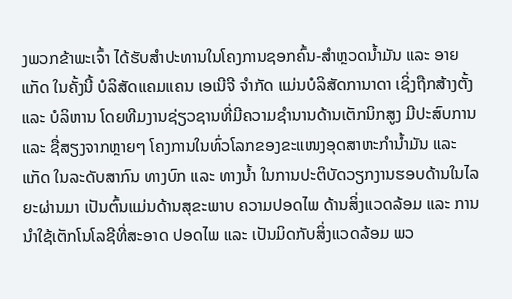ງພວກຂ້າພະເຈົ້າ ໄດ້ຮັບສຳປະທານໃນໂຄງການຊອກຄົ້ນ-ສຳຫຼວດນ້ຳມັນ ແລະ ອາຍແກັດ ໃນຄັ້ງນີ້ ບໍລິສັດແຄມແຄນ ເອເນີຈີ ຈຳກັດ ແມ່ນບໍລິສັດການາດາ ເຊິ່ງຖືກສ້າງຕັ້ງ ແລະ ບໍລິຫານ ໂດຍທີມງານຊ່ຽວຊານທີ່ມີຄວາມຊຳນານດ້ານເຕັກນິກສູງ ມີປະສົບການ ແລະ ຊື່ສຽງຈາກຫຼາຍໆ ໂຄງການໃນທົ່ວໂລກຂອງຂະແໜງອຸດສາຫະກຳນ້ຳມັນ ແລະ ແກັດ ໃນລະດັບສາກົນ ທາງບົກ ແລະ ທາງນ້ຳ ໃນການປະຕິບັດວຽກງານຮອບດ້ານໃນໄລຍະຜ່ານມາ ເປັນຕົ້ນແມ່ນດ້ານສຸຂະພາບ ຄວາມປອດໄພ ດ້ານສິ່ງແວດລ້ອມ ແລະ ການນຳໃຊ້ເຕັກໂນໂລຊີທີ່ສະອາດ ປອດໄພ ແລະ ເປັນມິດກັບສິ່ງແວດລ້ອມ ພວ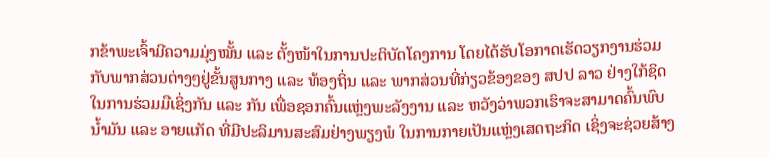ກຂ້າພະເຈົ້າມີຄວາມມຸ່ງໝັ້ນ ແລະ ຕັ້ງໜ້າໃນການປະຕິບັດໂຄງການ ໂດຍໄດ້ຮັບໂອກາດເຮັດວຽກງານຮ່ວມກັບພາກສ່ວນຕ່າງໆຢູ່ຂັ້ນສູນກາງ ແລະ ທ້ອງຖິ່ນ ແລະ ພາກສ່ວນທີ່ກ່ຽວຂ້ອງຂອງ ສປປ ລາວ ຢ່າງໃກ້ຊິດ ໃນການຮ່ວມມືເຊິ່ງກັນ ແລະ ກັນ ເພື່ອຊອກຄົ້ນແຫຼ່ງພະລັງງານ ແລະ ຫວັງວ່າພວກເຮົາຈະສາມາດຄົ້ນພົບນ້ຳມັນ ແລະ ອາຍແກັດ ທີ່ມີປະລິມານສະສົມຢ່າງພຽງພໍ ໃນການກາຍເປັນແຫຼ່ງເສດຖະກິດ ເຊິ່ງຈະຊ່ວຍສ້າງ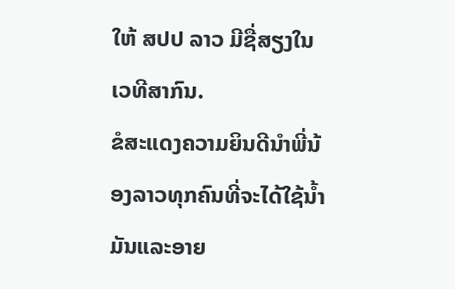ໃຫ້ ສປປ ລາວ ມີຊື່ສຽງໃນເວທີສາກົນ.
ຂໍສະແດງຄວາມຍິນດີນໍາພີ່ນ້ອງລາວທຸກຄົນທີ່ຈະໄດ້ໃຊ້ນໍ້າມັນແລະອາຍ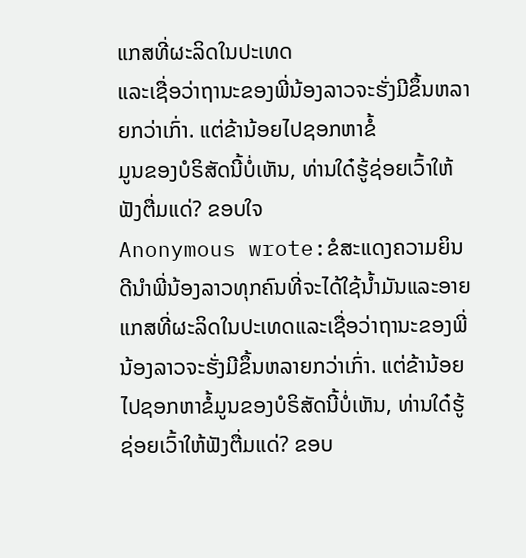ແກສທີ່ຜະລິດໃນປະເທດ
ແລະເຊື່ອວ່າຖານະຂອງພີ່ນ້ອງລາວຈະຮັ່ງມີຂຶ້ນຫລາຍກວ່າເກົ່າ. ແຕ່ຂ້ານ້ອຍໄປຊອກຫາຂໍ້
ມູນຂອງບໍຣິສັດນີ້ບໍ່ເຫັນ, ທ່ານໃດ໋ຮູ້ຊ່ອຍເວົ້າໃຫ້ຟັງຕື່ມແດ່? ຂອບໃຈ
Anonymous wrote:ຂໍສະແດງຄວາມຍິນດີນໍາພີ່ນ້ອງລາວທຸກຄົນທີ່ຈະໄດ້ໃຊ້ນໍ້າມັນແລະອາຍແກສທີ່ຜະລິດໃນປະເທດແລະເຊື່ອວ່າຖານະຂອງພີ່ນ້ອງລາວຈະຮັ່ງມີຂຶ້ນຫລາຍກວ່າເກົ່າ. ແຕ່ຂ້ານ້ອຍໄປຊອກຫາຂໍ້ມູນຂອງບໍຣິສັດນີ້ບໍ່ເຫັນ, ທ່ານໃດ໋ຮູ້ຊ່ອຍເວົ້າໃຫ້ຟັງຕື່ມແດ່? ຂອບ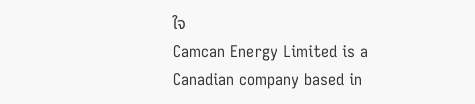ໃຈ
Camcan Energy Limited is a Canadian company based in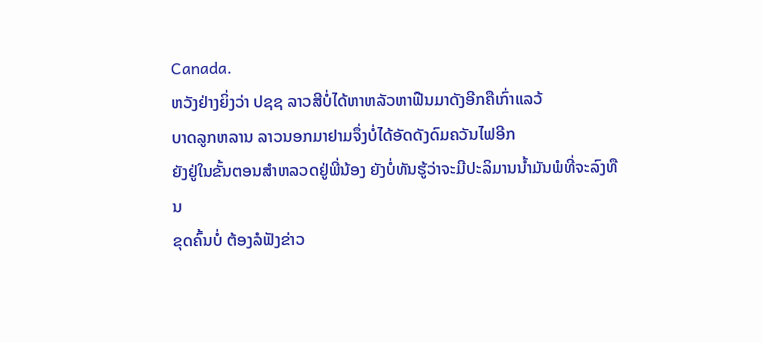Canada.
ຫວັງຢ່າງຍິ່ງວ່າ ປຊຊ ລາວສີບໍ່ໄດ້ຫາຫລັວຫາຟືນມາດັງອີກຄືເກົ່າແລວ້
ບາດລູກຫລານ ລາວນອກມາຢາມຈຶ່ງບໍ່ໄດ້ອັດດັງດົມຄວັນໄຟອີກ
ຍັງຢູ່ໃນຂັ້ນຕອນສຳຫລວດຢູ່ພີ່ນ້ອງ ຍັງບໍ່ທັນຮູ້ວ່າຈະມີປະລິມານນ້ຳມັນພໍທີ່ຈະລົງທືນ
ຂຸດຄົ້ນບໍ່ ຕ້ອງລໍຟັງຂ່າວ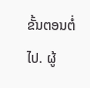ຂັ້ນຕອນຕໍ່ໄປ. ຜູ້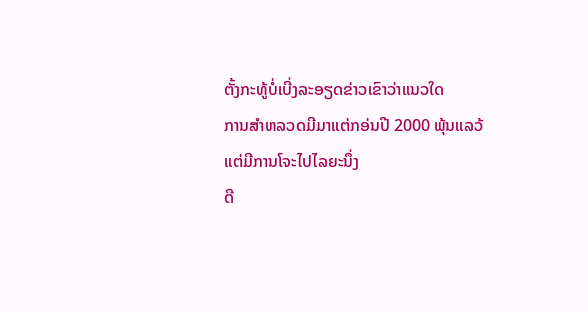ຕັ້ງກະທູ້ບໍ່ເບີ່ງລະອຽດຂ່າວເຂົາວ່າແນວໃດ
ການສຳຫລວດມີມາແຕ່ກອ່ນປີ 2000 ພຸ້ນແລວ້
ແຕ່ມີການໂຈະໄປໄລຍະນຶ່ງ
ດີ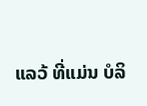ແລວ້ ທີ່ແມ່ນ ບໍລິ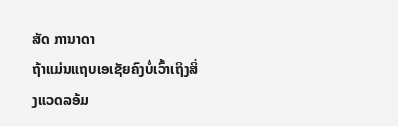ສັດ ການາດາ
ຖ້າແມ່ນແຖບເອເຊັຍຄົງບໍ່ເວົ້າເຖິງສິ່ງແວດລອ້ມ